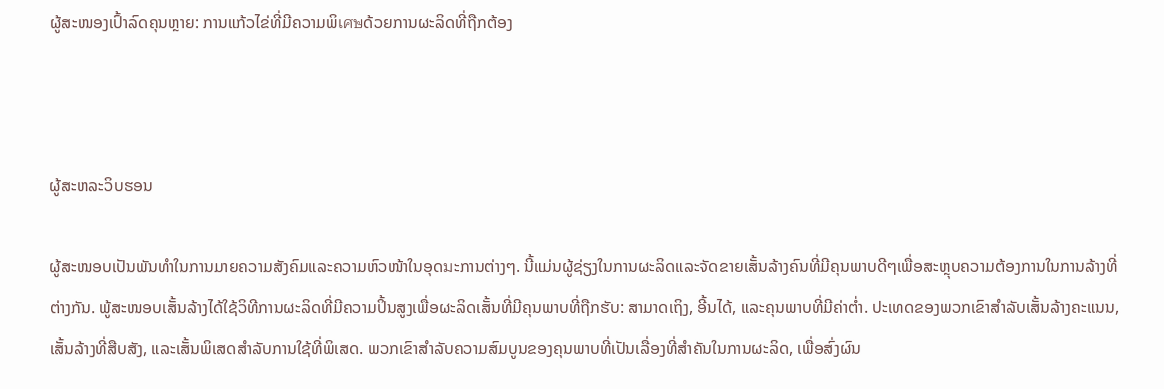ຜູ້ສະໜອງເປົ້າລົດຄຸນຫຼາຍ: ການແກ້ວໄຂ່ທີ່ມີຄວາມພິเศษດ້ວຍການຜະລິດທີ່ຖືກຕ້ອງ



ຜູ້ສະຫລະວິບຮອນ

ຜູ້ສະໜອບເປັນພັນທຳໃນການມາຍຄວາມສັງຄົມແລະຄວາມຫົວໜ້າໃນອຸດมະການຕ່າງໆ. ນີ້ແມ່ນຜູ້ຊ່ຽງໃນການຜະລິດແລະຈັດຂາຍເສັ້ນລ້າງຄົນທີ່ມີຄຸນພາບດີໆເພື່ອສະຫຼຸບຄວາມຕ້ອງການໃນການລ້າງທີ່ຕ່າງກັນ. ພູ້ສະໜອບເສັ້ນລ້າງໄດ້ໃຊ້ວິທີການຜະລິດທີ່ມີຄວາມປິ້ນສູງເພື່ອຜະລິດເສັ້ນທີ່ມີຄຸນພາບທີ່ຖືກຮັບ: ສາມາດເຖິງ, ອີ້ນໄດ້, ແລະຄຸນພາບທີ່ມີຄ່າຕ່ຳ. ປະເທດຂອງພວກເຂົາສໍາລັບເສັ້ນລ້າງຄະແນນ, ເສັ້ນລ້າງທີ່ສືບສັງ, ແລະເສັ້ນພິເສດສຳລັບການໃຊ້ທີ່ພິເສດ. ພວກເຂົາສຳລັບຄວາມສົມບູນຂອງຄຸນພາບທີ່ເປັນເລື່ອງທີ່ສຳຄັນໃນການຜະລິດ, ເພື່ອສົ່ງຜົນ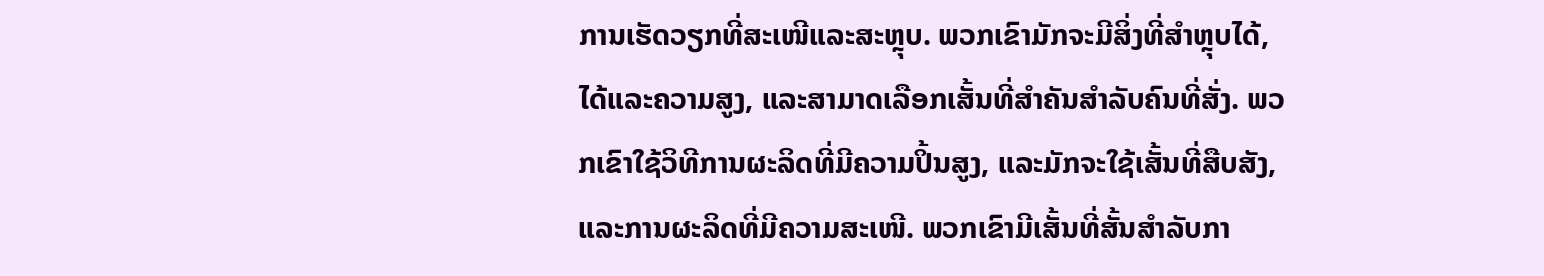ການເຮັດວຽກທີ່ສະເໜີແລະສະຫຼຸບ. ພວກເຂົາມັກຈະມີສິ່ງທີ່ສຳຫຼຸບໄດ້, ໄດ້ແລະຄວາມສູງ, ແລະສາມາດເລືອກເສັ້ນທີ່ສຳຄັນສຳລັບຄົນທີ່ສັ່ງ. ພວກເຂົາໃຊ້ວິທີການຜະລິດທີ່ມີຄວາມປິ້ນສູງ, ແລະມັກຈະໃຊ້ເສັ້ນທີ່ສືບສັງ, ແລະການຜະລິດທີ່ມີຄວາມສະເໜີ. ພວກເຂົາມີເສັ້ນທີ່ສັ້ນສຳລັບກາ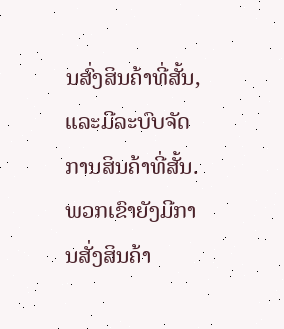ນສົ່ງສິນຄ້າທີ່ສັ້ນ, ແລະມີລະບົບຈັດການສິນຄ້າທີ່ສັ້ນ. ພວກເຂົາຍັງມີການສັ່ງສິນຄ້າ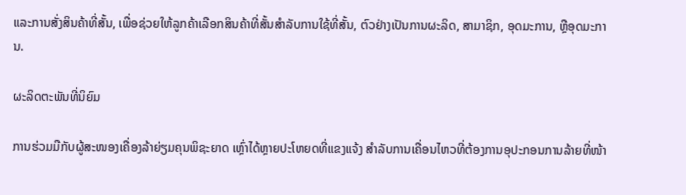ແລະການສັ່ງສິນຄ້າທີ່ສັ້ນ, ເພື່ອຊ່ວຍໃຫ້ລູກຄ້າເລືອກສິນຄ້າທີ່ສັ້ນສຳລັບການໃຊ້ທີ່ສັ້ນ, ຕົວຢ່າງເປັນການຜະລິດ, ສາມາຊິກ, ອຸດມະການ, ຫຼືອຸດມະການ.

ຜະລິດຕະພັນທີ່ນິຍົມ

ການຮ່ວມມືກັບຜູ້ສະໜອງເຄື່ອງລ້າຍ່ຽມຄຸນພິຊະຍາດ ເຫຼົ່າໄດ້ຫຼາຍປະໂຫຍດທີ່ແຂງແຈ້ງ ສຳລັບການເຄື່ອນໄຫວທີ່ຕ້ອງການອຸປະກອນການລ້າຍທີ່ໜ້າ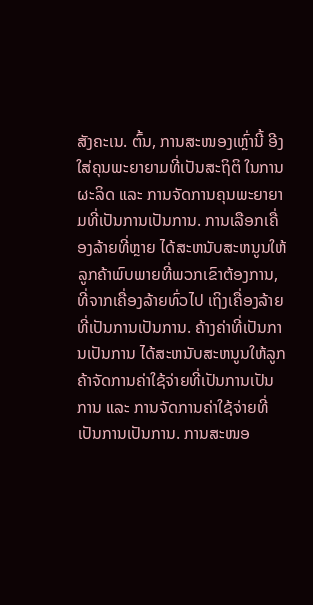ສັງຄະເນ. ຕົ້ນ, ການສະໜອງເຫຼົ່ານີ້ ອີງໃສ່ຄຸນພະຍາຍາມທີ່ເປັນສະຖິຕິ ໃນການຜະລິດ ແລະ ການຈັດການຄຸນພະຍາຍາມທີ່ເປັນການເປັນການ. ການເລືອກເຄື່ອງລ້າຍທີ່ຫຼາຍ ໄດ້ສະຫນັບສະຫນູນໃຫ້ລູກຄ້າພົບພາຍທີ່ພວກເຂົາຕ້ອງການ, ທີ່ຈາກເຄື່ອງລ້າຍທົ່ວໄປ ເຖິງເຄື່ອງລ້າຍທີ່ເປັນການເປັນການ. ຄ້າງຄ່າທີ່ເປັນການເປັນການ ໄດ້ສະຫນັບສະຫນູນໃຫ້ລູກຄ້າຈັດການຄ່າໃຊ້ຈ່າຍທີ່ເປັນການເປັນການ ແລະ ການຈັດການຄ່າໃຊ້ຈ່າຍທີ່ເປັນການເປັນການ. ການສະໜອ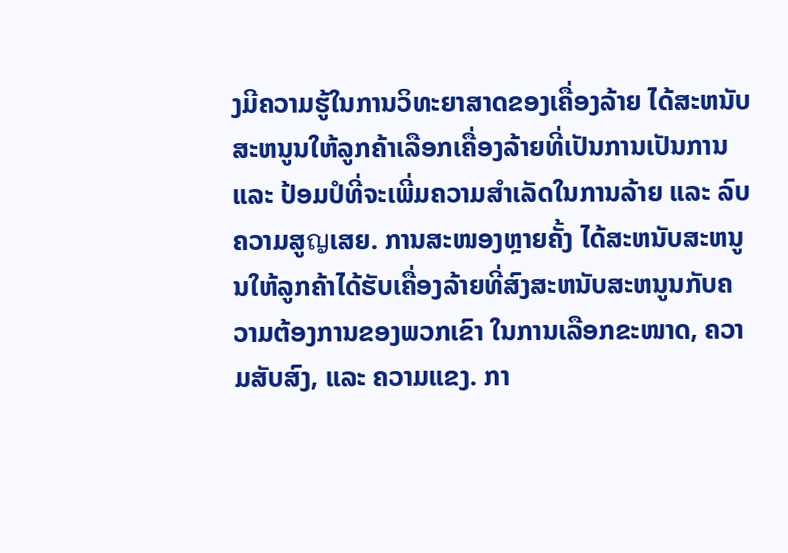ງມີຄວາມຮູ້ໃນການວິທະຍາສາດຂອງເຄື່ອງລ້າຍ ໄດ້ສະຫນັບສະຫນູນໃຫ້ລູກຄ້າເລືອກເຄື່ອງລ້າຍທີ່ເປັນການເປັນການ ແລະ ປ້ອມປໍທີ່ຈະເພີ່ມຄວາມສຳເລັດໃນການລ້າຍ ແລະ ລົບຄວາມສູญເສຍ. ການສະໜອງຫຼາຍຄັ້ງ ໄດ້ສະຫນັບສະຫນູນໃຫ້ລູກຄ້າໄດ້ຮັບເຄື່ອງລ້າຍທີ່ສົງສະຫນັບສະຫນູນກັບຄວາມຕ້ອງການຂອງພວກເຂົາ ໃນການເລືອກຂະໜາດ, ຄວາມສັບສົງ, ແລະ ຄວາມແຂງ. ກາ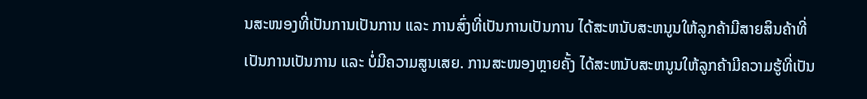ນສະໜອງທີ່ເປັນການເປັນການ ແລະ ການສົ່ງທີ່ເປັນການເປັນການ ໄດ້ສະຫນັບສະຫນູນໃຫ້ລູກຄ້າມີສາຍສິນຄ້າທີ່ເປັນການເປັນການ ແລະ ບໍ່ມີຄວາມສູນເສຍ. ການສະໜອງຫຼາຍຄັ້ງ ໄດ້ສະຫນັບສະຫນູນໃຫ້ລູກຄ້າມີຄວາມຮູ້ທີ່ເປັນ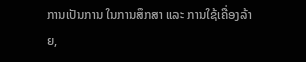ການເປັນການ ໃນການສຶກສາ ແລະ ການໃຊ້ເຄື່ອງລ້າຍ,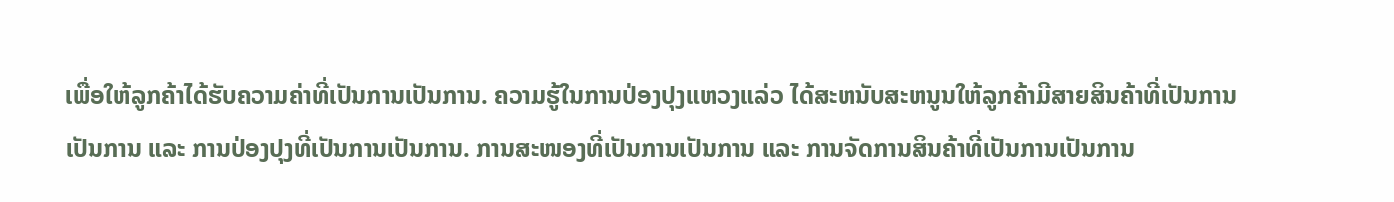ເພື່ອໃຫ້ລູກຄ້າໄດ້ຮັບຄວາມຄ່າທີ່ເປັນການເປັນການ. ຄວາມຮູ້ໃນການປ່ອງປຸງແຫວງແລ່ວ ໄດ້ສະຫນັບສະຫນູນໃຫ້ລູກຄ້າມີສາຍສິນຄ້າທີ່ເປັນການເປັນການ ແລະ ການປ່ອງປຸງທີ່ເປັນການເປັນການ. ການສະໜອງທີ່ເປັນການເປັນການ ແລະ ການຈັດການສິນຄ້າທີ່ເປັນການເປັນການ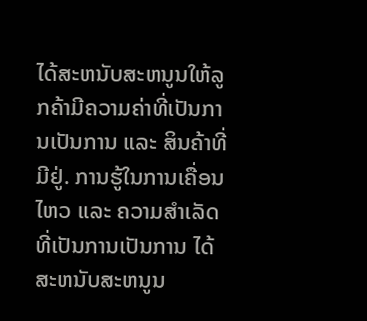ໄດ້ສະຫນັບສະຫນູນໃຫ້ລູກຄ້າມີຄວາມຄ່າທີ່ເປັນການເປັນການ ແລະ ສິນຄ້າທີ່ມີຢູ່. ການຮູ້ໃນການເຄື່ອນໄຫວ ແລະ ຄວາມສຳເລັດທີ່ເປັນການເປັນການ ໄດ້ສະຫນັບສະຫນູນ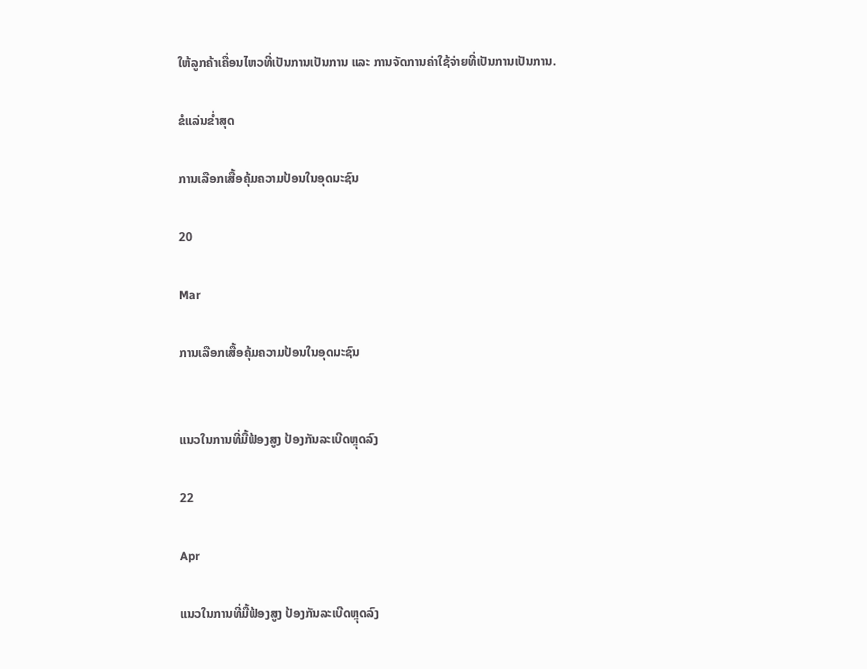ໃຫ້ລູກຄ້າເຄື່ອນໄຫວທີ່ເປັນການເປັນການ ແລະ ການຈັດການຄ່າໃຊ້ຈ່າຍທີ່ເປັນການເປັນການ.

ຂໍແລ່ນຂໍ່າສຸດ

ການເລືອກເສື້ອຄຸ້ມຄວາມປ້ອນໃນອຸດมະຊົນ

20

Mar

ການເລືອກເສື້ອຄຸ້ມຄວາມປ້ອນໃນອຸດมະຊົນ


ແນວໃນການທີ່ມື້ຟ້ອງສູງ ປ້ອງກັນລະເບີດຫຼຸດລົງ

22

Apr

ແນວໃນການທີ່ມື້ຟ້ອງສູງ ປ້ອງກັນລະເບີດຫຼຸດລົງ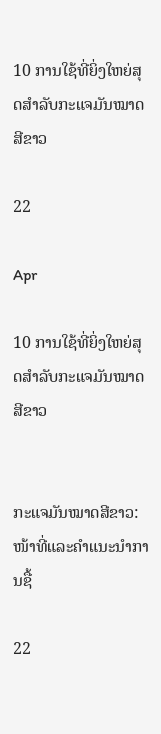10 ການໃຊ້ທີ່ຍິ່ງໃຫຍ່ສຸດສໍາລັບກະແຈມັນໝາດສີຂາວ

22

Apr

10 ການໃຊ້ທີ່ຍິ່ງໃຫຍ່ສຸດສໍາລັບກະແຈມັນໝາດສີຂາວ


ກະແຈມັນໝາດສີຂາວ: ໜ້າທີ່ແລະຄຳແນະນຳການຊື້

22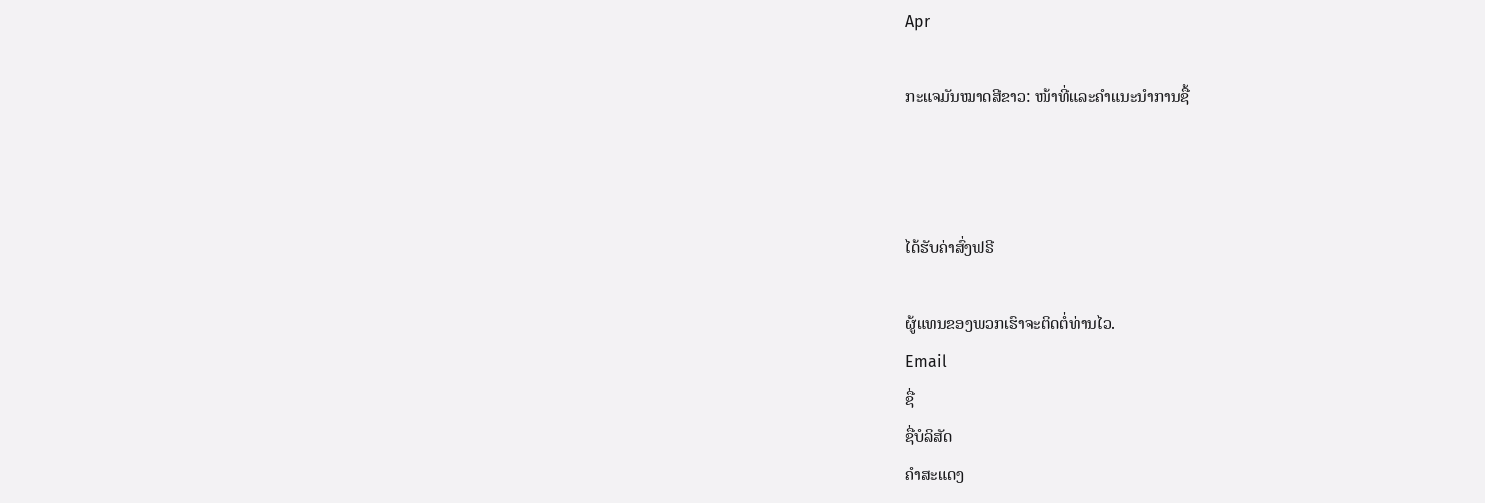Apr

ກະແຈມັນໝາດສີຂາວ: ໜ້າທີ່ແລະຄຳແນະນຳການຊື້



ໄດ້ຮັບຄ່າສົ່ງຟຣີ

ຜູ້ແທນຂອງພວກເຮົາຈະຕິດຕໍ່ທ່ານໄວ.
Email
ຊື່
ຊື່ບໍລິສັດ
ຄຳສະແດງ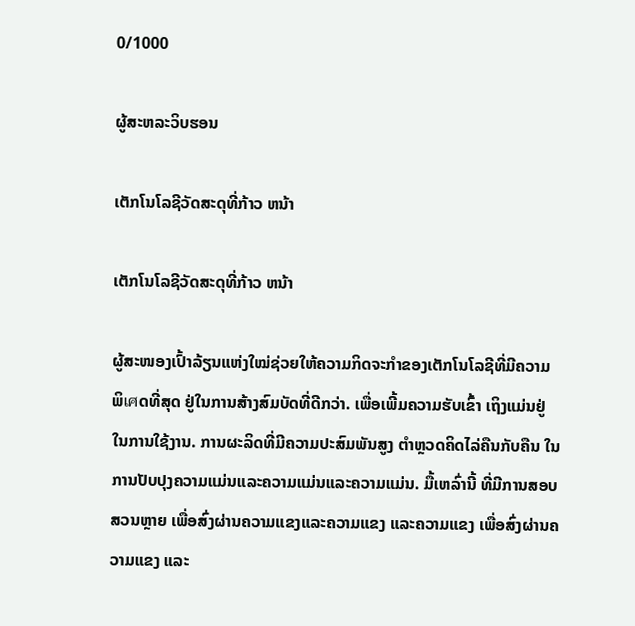0/1000

ຜູ້ສະຫລະວິບຮອນ

ເຕັກໂນໂລຊີວັດສະດຸທີ່ກ້າວ ຫນ້າ

ເຕັກໂນໂລຊີວັດສະດຸທີ່ກ້າວ ຫນ້າ

ຜູ້ສະໜອງເປົ້າລ້ຽນແຫ່ງໃໝ່ຊ່ວຍໃຫ້ຄວາມກິດຈະກຳຂອງເຕັກໂນໂລຊີທີ່ມີຄວາມພິเศດທີ່ສຸດ ຢູ່ໃນການສ້າງສົມບັດທີ່ດີກວ່າ. ເພື່ອເພີ້ມຄວາມຮັບເຂົ້າ ເຖິງແມ່ນຢູ່ໃນການໃຊ້ງານ. ການຜະລິດທີ່ມີຄວາມປະສົມພັນສູງ ຕຳຫຼວດຄິດໄລ່ຄືນກັບຄືນ ໃນການປັບປຸງຄວາມແມ່ນແລະຄວາມແມ່ນແລະຄວາມແມ່ນ. ມື້ເຫລົ່ານີ້ ທີ່ມີການສອບສວນຫຼາຍ ເພື່ອສົ່ງຜ່ານຄວາມແຂງແລະຄວາມແຂງ ແລະຄວາມແຂງ ເພື່ອສົ່ງຜ່ານຄວາມແຂງ ແລະ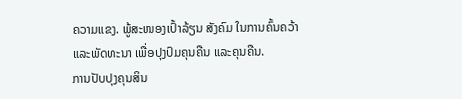ຄວາມແຂງ. ພູ້ສະໜອງເປົ້າລ້ຽນ ສັງຄົມ ໃນການຄົ້ນຄວ້າ ແລະພັດທະນາ ເພື່ອປຸງປົມຄຸນຄືນ ແລະຄຸນຄືນ.
ການປັບປຸງຄຸນສິນ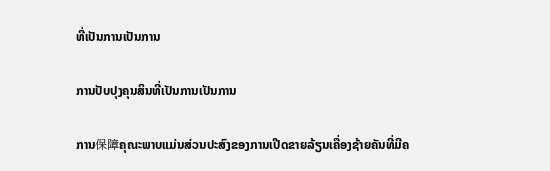ທີ່ເປັນການເປັນການ

ການປັບປຸງຄຸນສິນທີ່ເປັນການເປັນການ

ການ保障ຄຸณະພາບແມ່ນສ່ວນປະສົງຂອງການເປີດຂາຍລ້ຽນເຄື່ອງຊ້າຍຄັນທີ່ມີຄ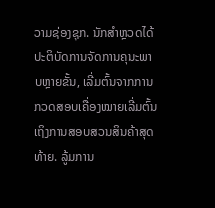ວາມຊ່ອງຊຸກ. ນັກສຳຫຼວດໄດ້ປະຕິບັດການຈັດການຄຸນະພາບຫຼາຍຂັ້ນ, ເລີ່ມຕົ້ນຈາກການກວດສອບເຄື່ອງໝາຍເລີ່ມຕົ້ນ ເຖິງການສອບສວນສິນຄ້າສຸດທ້າຍ. ລູ້ມການ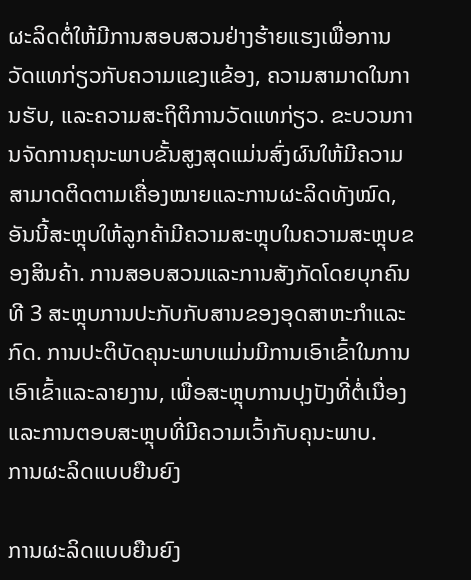ຜະລິດຕໍ່ໃຫ້ມີການສອບສວນຢ່າງຮ້າຍແຮງເພື່ອການວັດແທກ່ຽວກັບຄວາມແຂງແຂ້ອງ, ຄວາມສາມາດໃນການຮັບ, ແລະຄວາມສະຖິຕິການວັດແທກ່ຽວ. ຂະບວນການຈັດການຄຸນະພາບຂັ້ນສູງສຸດແມ່ນສົ່ງຜົນໃຫ້ມີຄວາມສາມາດຕິດຕາມເຄື່ອງໝາຍແລະການຜະລິດທັງໝົດ, ອັນນີ້ສະຫຼຸບໃຫ້ລູກຄ້າມີຄວາມສະຫຼຸບໃນຄວາມສະຫຼຸບຂອງສິນຄ້າ. ການສອບສວນແລະການສັງກັດໂດຍບຸກຄົນທີ 3 ສະຫຼຸບການປະກັບກັບສານຂອງອຸດສາຫະກຳແລະກົດ. ການປະຕິບັດຄຸນະພາບແມ່ນມີການເອົາເຂົ້າໃນການເອົາເຂົ້າແລະລາຍງານ, ເພື່ອສະຫຼຸບການປຸງປັງທີ່ຕໍ່ເນື່ອງແລະການຕອບສະຫຼຸບທີ່ມີຄວາມເວົ້າກັບຄຸນະພາບ.
ການຜະລິດແບບຍືນຍົງ

ການຜະລິດແບບຍືນຍົງ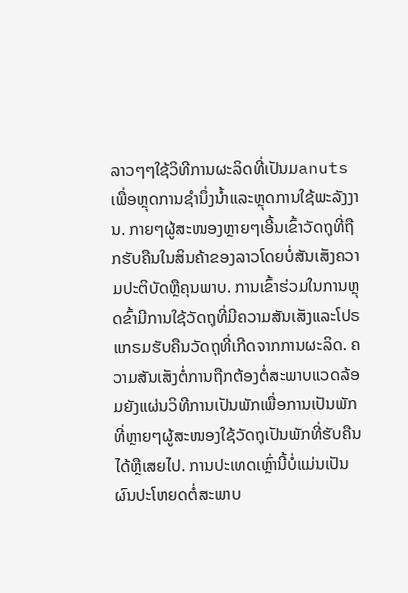ລາວໆໆໃຊ້ວິທີການຜະລິດທີ່ເປັນມanuts ເພື່ອຫຼຸດການຊຳນຶ່ງນ້ຳແລະຫຼຸດການໃຊ້ພະລັງງານ. ກາຍໆຜູ້ສະໜອງຫຼາຍໆເອີ້ນເຂົ້າວັດຖຸທີ່ຖືກຮັບຄືນໃນສິນຄ້າຂອງລາວໂດຍບໍ່ສັນເສັງຄວາມປະຕິບັດຫຼືຄຸນພາບ. ການເຂົ້າຮ່ວມໃນການຫຼຸດຂົ້າມີການໃຊ້ວັດຖຸທີ່ມີຄວາມສັນເສັງແລະໂປຣແກຣມຮັບຄືນວັດຖຸທີ່ເກີດຈາກການຜະລິດ. ຄວາມສັນເສັງຕໍ່ການຖືກຕ້ອງຕໍ່ສະພາບແວດລ້ອມຍັງແຜ່ນວິທີການເປັນພັກເພື່ອການເປັນພັກທີ່ຫຼາຍໆຜູ້ສະໜອງໃຊ້ວັດຖຸເປັນພັກທີ່ຮັບຄືນໄດ້ຫຼືເສຍໄປ. ການປະເທດເຫຼົ່ານີ້ບໍ່ແມ່ນເປັນຜົນປະໂຫຍດຕໍ່ສະພາບ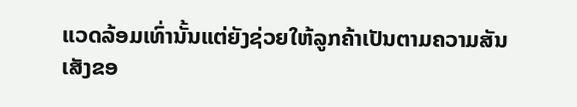ແວດລ້ອມເທົ່ານັ້ນແຕ່ຍັງຊ່ວຍໃຫ້ລູກຄ້າເປັນຕາມຄວາມສັນເສັງຂອ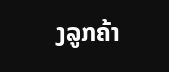ງລູກຄ້າ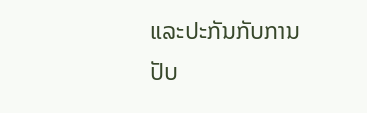ແລະປະກັນກັບການປັບ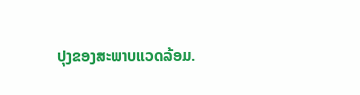ປຸງຂອງສະພາບແວດລ້ອມ.